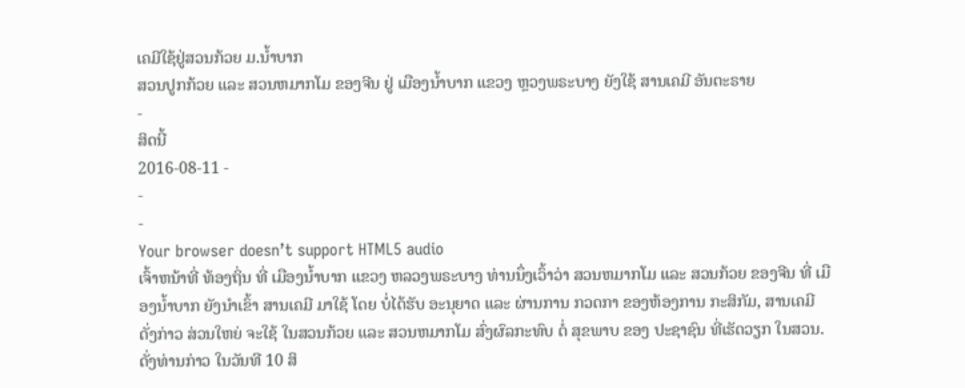ເຄມີໃຊ້ຢູ່ສວນກ້ວຍ ມ.ນໍ້າບາກ
ສວນປູກກ້ວຍ ແລະ ສວນຫມາກໂມ ຂອງຈີນ ຢູ່ ເມືອງນ້ຳບາກ ແຂວງ ຫຼວງພຣະບາງ ຍັງໃຊ້ ສານເຄມີ ອັນຕະຣາຍ
-
ສິດນີ້
2016-08-11 -
-
-
Your browser doesn’t support HTML5 audio
ເຈົ້າຫນ້າທີ່ ທ້ອງຖິ່ນ ທີ່ ເມືອງນ້ຳບາກ ແຂວງ ຫລວງພຣະບາງ ທ່ານນຶ່ງເວົ້າວ່າ ສວນຫມາກໂມ ແລະ ສວນກ້ວຍ ຂອງຈີນ ທີ່ ເມືອງນ້ຳບາກ ຍັງນຳເຂົ້າ ສານເຄມີ ມາໃຊ້ ໂດຍ ບໍ່ໄດ້ຮັບ ອະນຸຍາດ ແລະ ຜ່ານການ ກວດກາ ຂອງຫ້ອງການ ກະສິກັມ, ສານເຄມີ ດັ່ງກ່າວ ສ່ວນໃຫຍ່ ຈະໃຊ້ ໃນສວນກ້ວຍ ແລະ ສວນຫມາກໂມ ສົ່ງຜົລກະທົບ ຕໍ່ ສຸຂພາບ ຂອງ ປະຊາຊົນ ທີ່ເຮັດວຽກ ໃນສວນ. ດັ່ງທ່ານກ່າວ ໃນວັນທີ 10 ສິ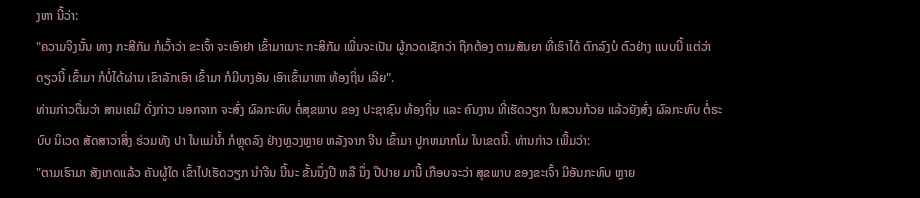ງຫາ ນີ້ວ່າ:
"ຄວາມຈິງນັ້ນ ທາງ ກະສີກັມ ກໍເວົ້າວ່າ ຂະເຈົ້າ ຈະເອົາຢາ ເຂົ້າມາເນາະ ກະສິກັມ ເພີ່ນຈະເປັນ ຜູ້ກວດເຊັກວ່າ ຖືກຕ້ອງ ຕາມສັນຍາ ທີ່ເຮົາໄດ້ ຕົກລົງບໍ ຕົວຢ່າງ ແບບນີ້ ແຕ່ວ່າດຽວນີ້ ເຂົ້າມາ ກໍບໍ່ໄດ້ຜ່ານ ເຂົາລັກເອົາ ເຂົ້າມາ ກໍມີບາງອັນ ເອົາເຂົ້າມາຫາ ທ້ອງຖິ່ນ ເລີຍ".
ທ່ານກ່າວຕື່ມວ່າ ສານເຄມີ ດັ່ງກ່າວ ນອກຈາກ ຈະສົ່ງ ຜົລກະທົບ ຕໍ່ສຸຂພາບ ຂອງ ປະຊາຊົນ ທ້ອງຖິ່ນ ແລະ ຄົນງານ ທີ່ເຮັດວຽກ ໃນສວນກ້ວຍ ແລ້ວຍັງສົ່ງ ຜົລກະທົບ ຕໍ່ຣະບົບ ນິເວດ ສັດສາວາສິ່ງ ຮ່ວມທັງ ປາ ໃນແມ່ນ້ຳ ກໍຫຼຸດລົງ ຢ່າງຫຼວງຫຼາຍ ຫລັງຈາກ ຈີນ ເຂົ້າມາ ປູກຫມາກໂມ ໃນເຂດນີ້. ທ່ານກ່າວ ເພີ້ມວ່າ:
"ຕາມເຮົາມາ ສັງເກດແລ້ວ ຄັນຜູ້ໃດ ເຂົ້າໄປເຮັດວຽກ ນຳຈີນ ນີ້ນະ ຂັ້ນນຶ່ງປີ ຫລື ນຶ່ງ ປີປາຍ ມານີ້ ເກືອບຈະວ່າ ສຸຂພາບ ຂອງຂະເຈົ້າ ມີອັນກະທົບ ຫຼາຍ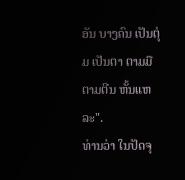ອັນ ບາງຄົນ ເປັນຕຸ່ມ ເປັນຕາ ຕາມມື ຕາມຕີນ ຫັ້ນແຫລະ".
ທ່ານວ່າ ໃນປັດຈຸ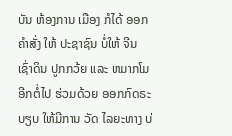ບັນ ຫ້ອງການ ເມືອງ ກໍໄດ້ ອອກຄຳສັ່ງ ໃຫ້ ປະຊາຊົນ ບໍ່ໃຫ້ ຈີນ ເຊົ່າດິນ ປູກກວ້ຍ ແລະ ຫມາກໂມ ອີກຕໍ່ໄປ ຮ່ວມດ້ວຍ ອອກກົດຣະບຽບ ໃຫ້ມີການ ວັດ ໄລຍະທາງ ບ່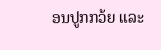ອນປູກກວ້ຍ ແລະ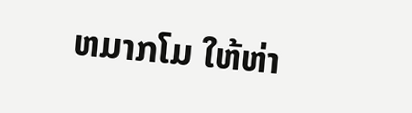ຫມາກໂມ ໃຫ້ຫ່າ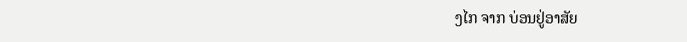ງໄກ ຈາກ ບ່ອນຢູ່ອາສັຍ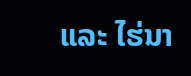ແລະ ໄຮ່ນາ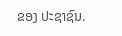ຂອງ ປະຊາຊົນ.